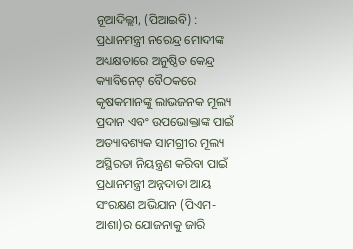ନୂଆଦିଲ୍ଲୀ, (ପିଆଇବି) : ପ୍ରଧାନମନ୍ତ୍ରୀ ନରେନ୍ଦ୍ର ମୋଦୀଙ୍କ ଅଧ୍ୟକ୍ଷତାରେ ଅନୁଷ୍ଠିତ କେନ୍ଦ୍ର କ୍ୟାବିନେଟ୍ ବୈଠକରେ କୃଷକମାନଙ୍କୁ ଲାଭଜନକ ମୂଲ୍ୟ ପ୍ରଦାନ ଏବଂ ଉପଭୋକ୍ତାଙ୍କ ପାଇଁ ଅତ୍ୟାବଶ୍ୟକ ସାମଗ୍ରୀର ମୂଲ୍ୟ ଅସ୍ଥିରତା ନିୟନ୍ତ୍ରଣ କରିବା ପାଇଁ ପ୍ରଧାନମନ୍ତ୍ରୀ ଅନ୍ନଦାତା ଆୟ ସଂରକ୍ଷଣ ଅଭିଯାନ (ପିଏମ-ଆଶା)ର ଯୋଜନାକୁ ଜାରି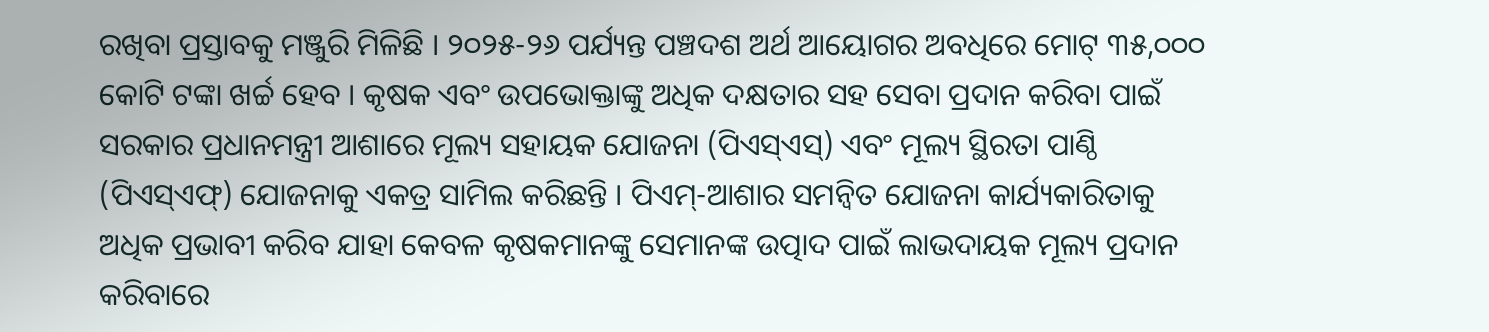ରଖିବା ପ୍ରସ୍ତାବକୁ ମଞ୍ଜୁରି ମିଳିଛି । ୨୦୨୫-୨୬ ପର୍ଯ୍ୟନ୍ତ ପଞ୍ଚଦଶ ଅର୍ଥ ଆୟୋଗର ଅବଧିରେ ମୋଟ୍ ୩୫,୦୦୦ କୋଟି ଟଙ୍କା ଖର୍ଚ୍ଚ ହେବ । କୃଷକ ଏବଂ ଉପଭୋକ୍ତାଙ୍କୁ ଅଧିକ ଦକ୍ଷତାର ସହ ସେବା ପ୍ରଦାନ କରିବା ପାଇଁ ସରକାର ପ୍ରଧାନମନ୍ତ୍ରୀ ଆଶାରେ ମୂଲ୍ୟ ସହାୟକ ଯୋଜନା (ପିଏସ୍ଏସ୍) ଏବଂ ମୂଲ୍ୟ ସ୍ଥିରତା ପାଣ୍ଠି (ପିଏସ୍ଏଫ୍) ଯୋଜନାକୁ ଏକତ୍ର ସାମିଲ କରିଛନ୍ତି । ପିଏମ୍-ଆଶାର ସମନ୍ୱିତ ଯୋଜନା କାର୍ଯ୍ୟକାରିତାକୁ ଅଧିକ ପ୍ରଭାବୀ କରିବ ଯାହା କେବଳ କୃଷକମାନଙ୍କୁ ସେମାନଙ୍କ ଉତ୍ପାଦ ପାଇଁ ଲାଭଦାୟକ ମୂଲ୍ୟ ପ୍ରଦାନ କରିବାରେ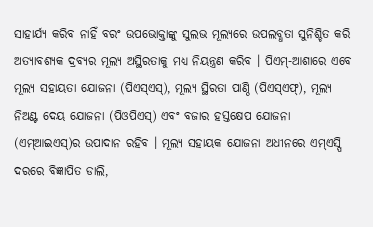ସାହାର୍ଯ୍ୟ କରିବ ନାହିଁ ବରଂ ଉପଭୋକ୍ତାଙ୍କୁ ସୁଲଭ ମୂଲ୍ୟରେ ଉପଲବ୍ଧତା ସୁନିଶ୍ଚିତ କରି ଅତ୍ୟାବଶ୍ୟକ ଦ୍ରବ୍ୟର ମୂଲ୍ୟ ଅସ୍ଥିରତାକୁ ମଧ୍ୟ ନିୟନ୍ତ୍ରଣ କରିବ । ପିଏମ୍-ଆଶାରେ ଏବେ ମୂଲ୍ୟ ସହାୟତା ଯୋଜନା (ପିଏସ୍ଏସ୍), ମୂଲ୍ୟ ସ୍ଥିରତା ପାଣ୍ଠି (ପିଏସ୍ଏଫ୍), ମୂଲ୍ୟ ନିଅଣ୍ଟ ଦେୟ ଯୋଜନା (ପିଓପିଏସ୍) ଏବଂ ବଜାର ହସ୍ତକ୍ଷେପ ଯୋଜନା (ଏମ୍ଆଇଏସ୍)ର ଉପାଦାନ ରହିବ । ମୂଲ୍ୟ ସହାୟକ ଯୋଜନା ଅଧୀନରେ ଏମ୍ଏସ୍ପି ଦରରେ ବିଜ୍ଞାପିତ ଡାଲି,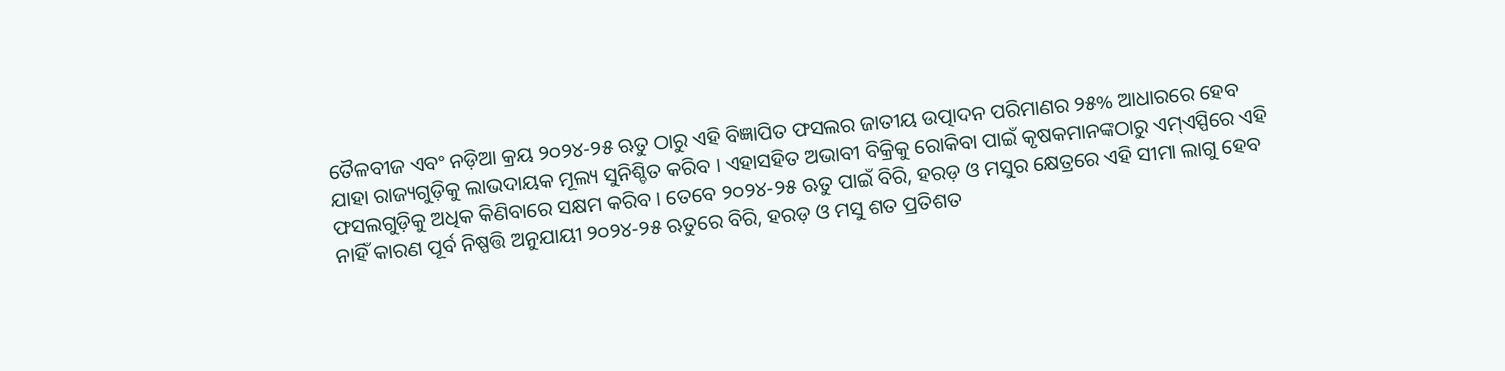ତୈଳବୀଜ ଏବଂ ନଡ଼ିଆ କ୍ରୟ ୨୦୨୪-୨୫ ଋତୁ ଠାରୁ ଏହି ବିଜ୍ଞାପିତ ଫସଲର ଜାତୀୟ ଉତ୍ପାଦନ ପରିମାଣର ୨୫% ଆଧାରରେ ହେବ ଯାହା ରାଜ୍ୟଗୁଡ଼ିକୁ ଲାଭଦାୟକ ମୂଲ୍ୟ ସୁନିଶ୍ଚିତ କରିବ । ଏହାସହିତ ଅଭାବୀ ବିକ୍ରିକୁ ରୋକିବା ପାଇଁ କୃଷକମାନଙ୍କଠାରୁ ଏମ୍ଏସ୍ପିରେ ଏହି ଫସଲଗୁଡ଼ିକୁ ଅଧିକ କିଣିବାରେ ସକ୍ଷମ କରିବ । ତେବେ ୨୦୨୪-୨୫ ଋତୁ ପାଇଁ ବିରି, ହରଡ଼ ଓ ମସୁର କ୍ଷେତ୍ରରେ ଏହି ସୀମା ଲାଗୁ ହେବ ନାହିଁ କାରଣ ପୂର୍ବ ନିଷ୍ପତ୍ତି ଅନୁଯାୟୀ ୨୦୨୪-୨୫ ଋତୁରେ ବିରି, ହରଡ଼ ଓ ମସୁ ଶତ ପ୍ରତିଶତ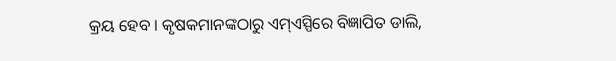କ୍ରୟ ହେବ । କୃଷକମାନଙ୍କଠାରୁ ଏମ୍ଏସ୍ପିରେ ବିଜ୍ଞାପିତ ଡାଲି,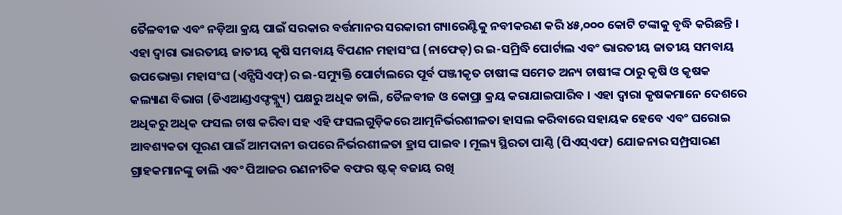ତୈଳବୀଜ ଏବଂ ନଡ଼ିଆ କ୍ରୟ ପାଇଁ ସରକାର ବର୍ତ୍ତମାନର ସରକାରୀ ଗ୍ୟାରେଣ୍ଟିକୁ ନବୀକରଣ କରି ୪୫,୦୦୦ କୋଟି ଟଙ୍କାକୁ ବୃଦ୍ଧି କରିଛନ୍ତି । ଏହା ଦ୍ୱାରା ଭାରତୀୟ ଜାତୀୟ କୃଷି ସମବାୟ ବିପଣନ ମହାସଂଘ (ନାଫେଡ୍)ର ଇ-ସମ୍ରିଦ୍ଧି ପୋର୍ଟାଲ ଏବଂ ଭାରତୀୟ ଜାତୀୟ ସମବାୟ ଉପଭୋକ୍ତା ମହାସଂଘ (ଏନ୍ସିସିଏଫ୍)ର ଇ-ସମ୍ୟୁକ୍ତି ପୋର୍ଟାଲରେ ପୂର୍ବ ପଞ୍ଜୀକୃତ ଚାଷୀଙ୍କ ସମେତ ଅନ୍ୟ ଚାଷୀଙ୍କ ଠାରୁ କୃଷି ଓ କୃଷକ କଲ୍ୟାଣ ବିଭାଗ (ଡିଏଆଣ୍ଡଏଫ୍ଡବ୍ଲ୍ୟୁ) ପକ୍ଷରୁ ଅଧିକ ଡାଲି, ତୈଳବୀଜ ଓ କୋପ୍ରା କ୍ରୟ କରାଯାଇପାରିବ । ଏହା ଦ୍ୱାରା କୃଷକମାନେ ଦେଶରେ ଅଧିକରୁ ଅଧିକ ଫସଲ ଚାଷ କରିବା ସହ ଏହି ଫସଲଗୁଡ଼ିକରେ ଆତ୍ମନିର୍ଭରଶୀଳତା ହାସଲ କରିବାରେ ସହାୟକ ହେବେ ଏବଂ ଘରୋଇ ଆବଶ୍ୟକତା ପୂରଣ ପାଇଁ ଆମଦାନୀ ଉପରେ ନିର୍ଭରଶୀଳତା ହ୍ରାସ ପାଇବ । ମୂଲ୍ୟ ସ୍ଥିରତା ପାଣ୍ଠି (ପିଏସ୍ଏଫ) ଯୋଜନାର ସମ୍ପ୍ରସାରଣ ଗ୍ରାହକମାନଙ୍କୁ ଡାଲି ଏବଂ ପିଆଜର ରଣନୀତିକ ବଫର ଷ୍ଟକ୍ ବଜାୟ ରଖି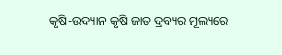କୃଷି-ଉଦ୍ୟାନ କୃଷି ଜାତ ଦ୍ରବ୍ୟର ମୂଲ୍ୟରେ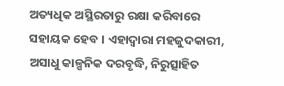ଅତ୍ୟଧିକ ଅସ୍ଥିରତାରୁ ରକ୍ଷା କରିବାରେ ସହାୟକ ହେବ । ଏହାଦ୍ୱାରା ମହଜୁଦକାରୀ, ଅସାଧୁ କାଳ୍ପନିକ ଦରବୃଦ୍ଧି, ନିରୁତ୍ସାହିତ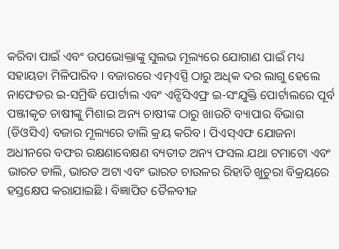କରିବା ପାଇଁ ଏବଂ ଉପଭୋକ୍ତାଙ୍କୁ ସୁଲଭ ମୂଲ୍ୟରେ ଯୋଗାଣ ପାଇଁ ମଧ୍ୟ ସହାୟତା ମିଳିପାରିବ । ବଜାରରେ ଏମ୍ଏସ୍ପି ଠାରୁ ଅଧିକ ଦର ଲାଗୁ ହେଲେ ନାଫେଡର ଇ-ସମ୍ରିଦ୍ଧି ପୋର୍ଟାଲ ଏବଂ ଏନ୍ସିସିଏଫ୍ର ଇ-ସଂଯୁକ୍ତି ପୋର୍ଟାଲରେ ପୂର୍ବ ପଞ୍ଜୀକୃତ ଚାଷୀଙ୍କୁ ମିଶାଇ ଅନ୍ୟ ଚାଷୀଙ୍କ ଠାରୁ ଖାଉଟି ବ୍ୟାପାର ବିଭାଗ (ଡିଓସିଏ) ବଜାର ମୂଲ୍ୟରେ ଡାଲି କ୍ରୟ କରିବ । ପିଏସ୍ଏଫ ଯୋଜନା ଅଧୀନରେ ବଫର ରକ୍ଷଣାବେକ୍ଷଣ ବ୍ୟତୀତ ଅନ୍ୟ ଫସଲ ଯଥା ଟମାଟୋ ଏବଂ ଭାରତ ଡାଲି, ଭାରତ ଅଟା ଏବଂ ଭାରତ ଚାଉଳର ରିହାତି ଖୁଚୁରା ବିକ୍ରୟରେ ହସ୍ତକ୍ଷେପ କରାଯାଇଛି । ବିଜ୍ଞାପିତ ତୈଳବୀଜ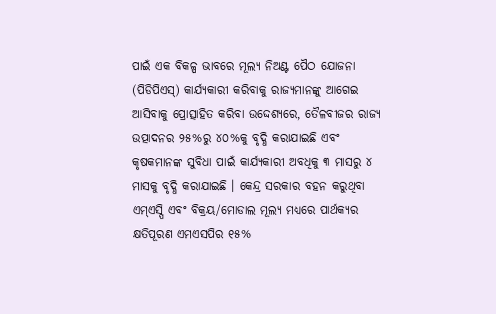ପାଇଁ ଏକ ବିକଳ୍ପ ଭାବରେ ମୂଲ୍ୟ ନିଅଣ୍ଟ ପୈଠ ଯୋଜନା (ପିଡିପିଏସ୍) କାର୍ଯ୍ୟକାରୀ କରିବାକୁ ରାଜ୍ୟମାନଙ୍କୁ ଆଗେଇ ଆସିବାକୁ ପ୍ରୋତ୍ସାହିତ କରିବା ଉଦ୍ଦେଶ୍ୟରେ, ତୈଳବୀଜର ରାଜ୍ୟ ଉତ୍ପାଦନର ୨୫%ରୁ ୪୦%କୁ ବୃଦ୍ଧି କରାଯାଇଛି ଏବଂ କୃଷକମାନଙ୍କ ସୁବିଧା ପାଇଁ କାର୍ଯ୍ୟକାରୀ ଅବଧିକୁ ୩ ମାସରୁ ୪ ମାସକୁ ବୃଦ୍ଧି କରାଯାଇଛି । କେନ୍ଦ୍ର ସରକାର ବହନ କରୁଥିବା ଏମ୍ଏସ୍ପି ଏବଂ ବିକ୍ରୟ/ମୋଡାଲ ମୂଲ୍ୟ ମଧ୍ୟରେ ପାର୍ଥକ୍ୟର କ୍ଷତିପୂରଣ ଏମଏସପିର ୧୫%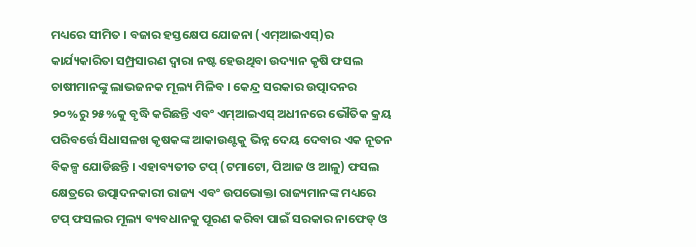ମଧ୍ୟରେ ସୀମିତ । ବଜାର ହସ୍ତକ୍ଷେପ ଯୋଜନା (ଏମ୍ଆଇଏସ୍)ର କାର୍ଯ୍ୟକାରିତା ସମ୍ପ୍ରସାରଣ ଦ୍ୱାରା ନଷ୍ଟ ହେଉଥିବା ଉଦ୍ୟାନ କୃଷି ଫସଲ ଚାଷୀମାନଙ୍କୁ ଲାଭଜନକ ମୂଲ୍ୟ ମିଳିବ । କେନ୍ଦ୍ର ସରକାର ଉତ୍ପାଦନର ୨୦%ରୁ ୨୫%କୁ ବୃଦ୍ଧି କରିଛନ୍ତି ଏବଂ ଏମ୍ଆଇଏସ୍ ଅଧୀନରେ ଭୌତିକ କ୍ରୟ ପରିବର୍ତ୍ତେ ସିଧାସଳଖ କୃଷକଙ୍କ ଆକାଉଣ୍ଟକୁ ଭିନ୍ନ ଦେୟ ଦେବାର ଏକ ନୂତନ ବିକଳ୍ପ ଯୋଡିଛନ୍ତି । ଏହାବ୍ୟତୀତ ଟପ୍ (ଟମାଟୋ, ପିଆଜ ଓ ଆଳୁ) ଫସଲ କ୍ଷେତ୍ରରେ ଉତ୍ପାଦନକାରୀ ରାଜ୍ୟ ଏବଂ ଉପଭୋକ୍ତା ରାଜ୍ୟମାନଙ୍କ ମଧ୍ୟରେ ଟପ୍ ଫସଲର ମୂଲ୍ୟ ବ୍ୟବଧାନକୁ ପୂରଣ କରିବା ପାଇଁ ସରକାର ନାଫେଡ୍ ଓ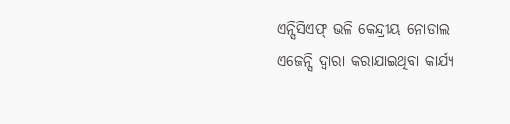ଏନ୍ସିସିଏଫ୍ ଭଳି କେନ୍ଦ୍ରୀୟ ନୋଡାଲ ଏଜେନ୍ସି ଦ୍ୱାରା କରାଯାଇଥିବା କାର୍ଯ୍ୟ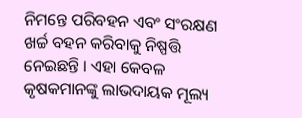ନିମନ୍ତେ ପରିବହନ ଏବଂ ସଂରକ୍ଷଣ ଖର୍ଚ୍ଚ ବହନ କରିବାକୁ ନିଷ୍ପତ୍ତି ନେଇଛନ୍ତି । ଏହା କେବଳ କୃଷକମାନଙ୍କୁ ଲାଭଦାୟକ ମୂଲ୍ୟ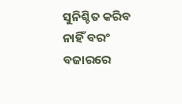ସୁନିଶ୍ଚିତ କରିବ ନାହିଁ ବରଂ ବଜାରରେ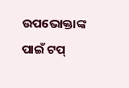ଉପଭୋକ୍ତାଙ୍କ ପାଇଁ ଟପ୍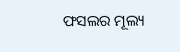ଫସଲର ମୂଲ୍ୟ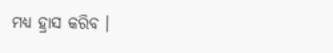ମଧ୍ୟ ହ୍ରାସ କରିବ ।